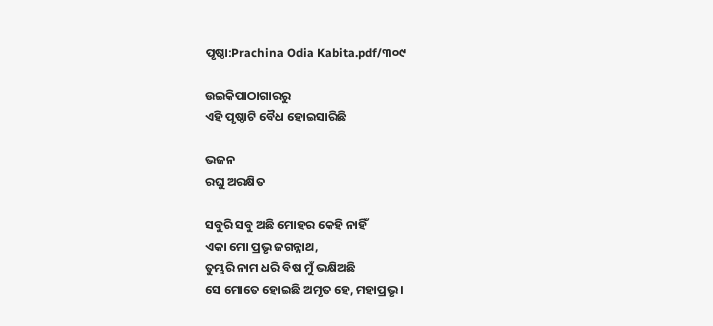ପୃଷ୍ଠା:Prachina Odia Kabita.pdf/୩୦୯

ଉଇକିପାଠାଗାର‌ରୁ
ଏହି ପୃଷ୍ଠାଟି ବୈଧ ହୋଇସାରିଛି

ଭଜନ
ରଘୁ ଅରକ୍ଷିତ

ସବୁରି ସବୁ ଅଛି ମୋହର କେହି ନାହିଁ
ଏକା ମୋ ପ୍ରଭୃ ଜଗନ୍ନାଥ,
ତୁମ୍ଭରି ନାମ ଧରି ବିଷ ମୁଁ ଭକ୍ଷିଅଛି
ସେ ମୋତେ ହୋଇଛି ଅମୃତ ହେ, ମହାପ୍ରଭୃ ।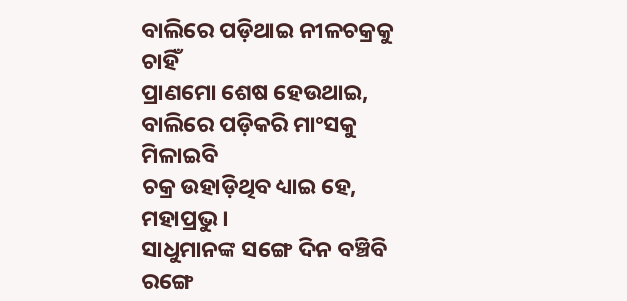ବାଲିରେ ପଡ଼ିଥାଇ ନୀଳଚକ୍ରକୁ ଚାହିଁ
ପ୍ରାଣମୋ ଶେଷ ହେଉଥାଇ,
ବାଲିରେ ପଡ଼ିକରି ମାଂସକୁ ମିଳାଇବି
ଚକ୍ର ଉହାଡ଼ିଥିବ ଧ୍ୟାଇ ହେ, ମହାପ୍ରଭୁ ।
ସାଧୁମାନଙ୍କ ସଙ୍ଗେ ଦିନ ବଞ୍ଚିବି ରଙ୍ଗେ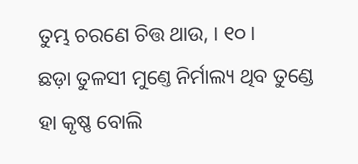ତୁମ୍ଭ ଚରଣେ ଚିତ୍ତ ଥାଉ, । ୧୦ ।
ଛଡ଼ା ତୁଳସୀ ମୁଣ୍ତେ ନିର୍ମାଲ୍ୟ ଥିବ ତୁଣ୍ଡେ
ହା କୃଷ୍ଣ ବୋଲି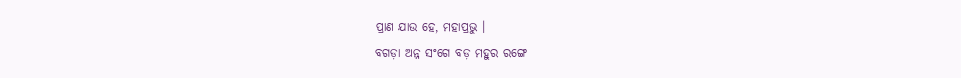ପ୍ରାଣ ଯାଉ ହେ, ମହାପ୍ରଭୁ ।
ବଗଡ଼ା ଅନ୍ନ ସଂଗେ ବଡ଼ ମହୁର ରଙ୍ଗେ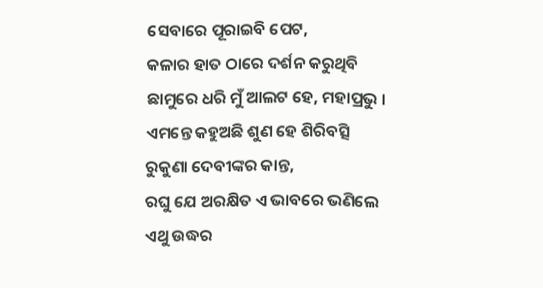ସେବାରେ ପୂରାଇବି ପେଟ,
କଳାର ହାତ ଠାରେ ଦର୍ଶନ କରୁଥିବି
ଛାମୁରେ ଧରି ମୁଁ ଆଲଟ ହେ, ମହାପ୍ରଭୁ ।
ଏମନ୍ତେ କହୁଅଛି ଶୁଣ ହେ ଶିରିବତ୍ସି
ରୁକୁଣା ଦେବୀଙ୍କର କାନ୍ତ,
ରଘୁ ଯେ ଅରକ୍ଷିତ ଏ ଭାବରେ ଭଣିଲେ
ଏଥୁ ଉଦ୍ଧର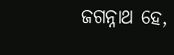ଜଗନ୍ନାଥ ହେ,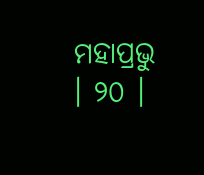ମହାପ୍ରଭୁ । ୨୦ ।